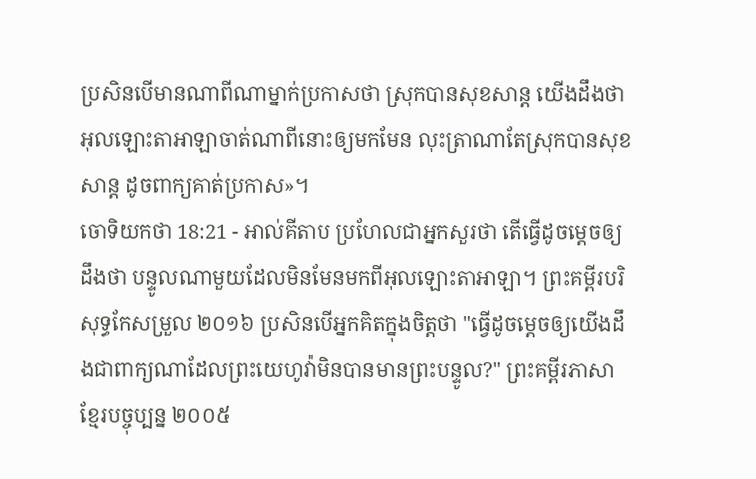ប្រសិនបើមានណាពីណាម្នាក់ប្រកាសថា ស្រុកបានសុខសាន្ត យើងដឹងថា អុលឡោះតាអាឡាចាត់ណាពីនោះឲ្យមកមែន លុះត្រាណាតែស្រុកបានសុខសាន្ត ដូចពាក្យគាត់ប្រកាស»។
ចោទិយកថា 18:21 - អាល់គីតាប ប្រហែលជាអ្នកសួរថា តើធ្វើដូចម្តេចឲ្យដឹងថា បន្ទូលណាមួយដែលមិនមែនមកពីអុលឡោះតាអាឡា។ ព្រះគម្ពីរបរិសុទ្ធកែសម្រួល ២០១៦ ប្រសិនបើអ្នកគិតក្នុងចិត្តថា "ធ្វើដូចម្ដេចឲ្យយើងដឹងជាពាក្យណាដែលព្រះយេហូវ៉ាមិនបានមានព្រះបន្ទូល?" ព្រះគម្ពីរភាសាខ្មែរបច្ចុប្បន្ន ២០០៥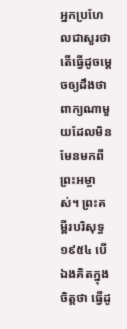អ្នកប្រហែលជាសួរថា តើធ្វើដូចម្ដេចឲ្យដឹងថា ពាក្យណាមួយដែលមិនមែនមកពីព្រះអម្ចាស់។ ព្រះគម្ពីរបរិសុទ្ធ ១៩៥៤ បើឯងគិតក្នុងចិត្តថា ធ្វើដូ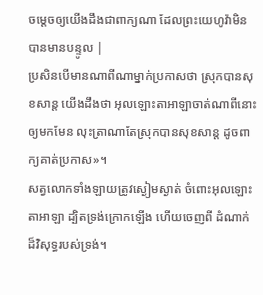ចម្តេចឲ្យយើងដឹងជាពាក្យណា ដែលព្រះយេហូវ៉ាមិនបានមានបន្ទូល |
ប្រសិនបើមានណាពីណាម្នាក់ប្រកាសថា ស្រុកបានសុខសាន្ត យើងដឹងថា អុលឡោះតាអាឡាចាត់ណាពីនោះឲ្យមកមែន លុះត្រាណាតែស្រុកបានសុខសាន្ត ដូចពាក្យគាត់ប្រកាស»។
សត្វលោកទាំងឡាយត្រូវស្ងៀមស្ងាត់ ចំពោះអុលឡោះតាអាឡា ដ្បិតទ្រង់ក្រោកឡើង ហើយចេញពី ដំណាក់ដ៏វិសុទ្ធរបស់ទ្រង់។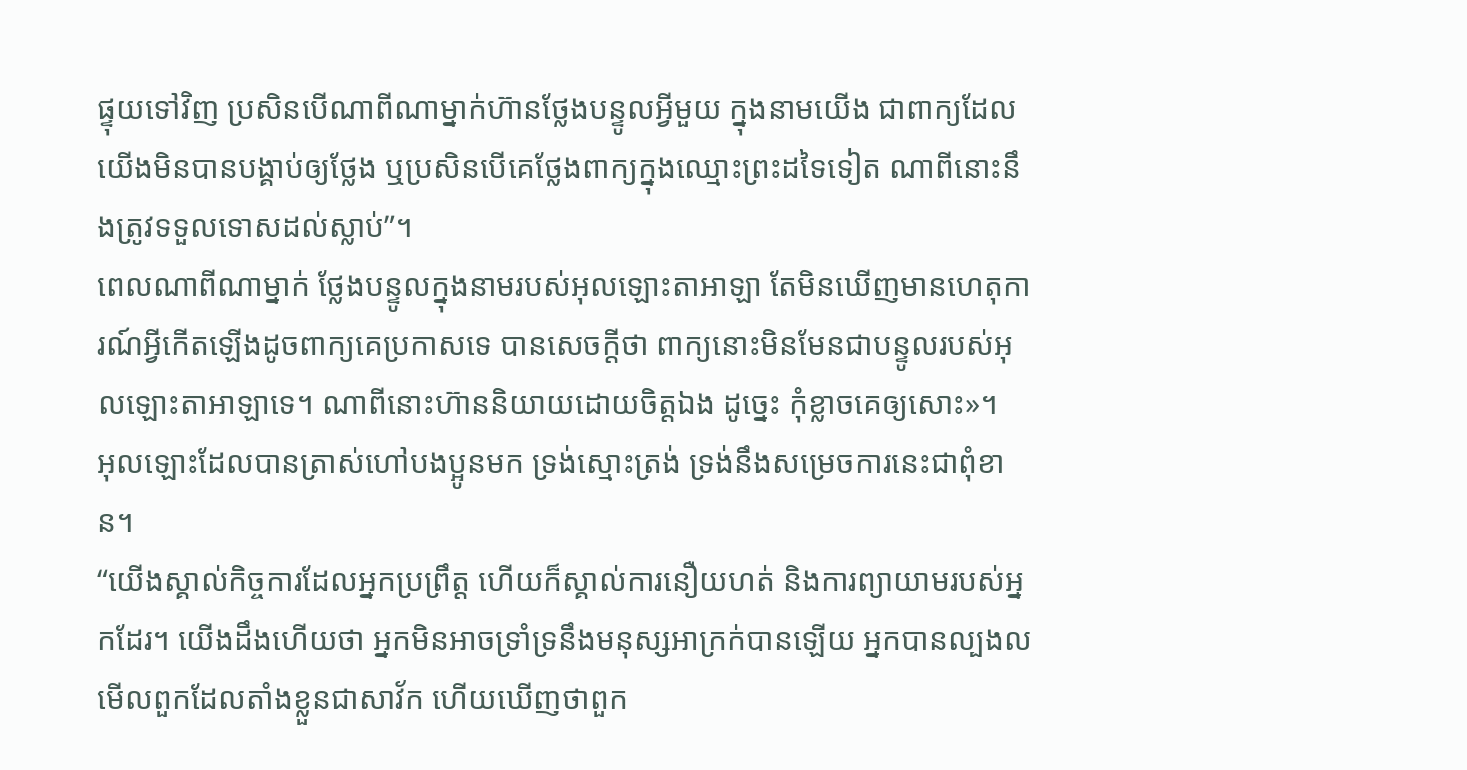ផ្ទុយទៅវិញ ប្រសិនបើណាពីណាម្នាក់ហ៊ានថ្លែងបន្ទូលអ្វីមួយ ក្នុងនាមយើង ជាពាក្យដែលយើងមិនបានបង្គាប់ឲ្យថ្លែង ឬប្រសិនបើគេថ្លែងពាក្យក្នុងឈ្មោះព្រះដទៃទៀត ណាពីនោះនឹងត្រូវទទួលទោសដល់ស្លាប់”។
ពេលណាពីណាម្នាក់ ថ្លែងបន្ទូលក្នុងនាមរបស់អុលឡោះតាអាឡា តែមិនឃើញមានហេតុការណ៍អ្វីកើតឡើងដូចពាក្យគេប្រកាសទេ បានសេចក្តីថា ពាក្យនោះមិនមែនជាបន្ទូលរបស់អុលឡោះតាអាឡាទេ។ ណាពីនោះហ៊ាននិយាយដោយចិត្តឯង ដូច្នេះ កុំខ្លាចគេឲ្យសោះ»។
អុលឡោះដែលបានត្រាស់ហៅបងប្អូនមក ទ្រង់ស្មោះត្រង់ ទ្រង់នឹងសម្រេចការនេះជាពុំខាន។
“យើងស្គាល់កិច្ចការដែលអ្នកប្រព្រឹត្ដ ហើយក៏ស្គាល់ការនឿយហត់ និងការព្យាយាមរបស់អ្នកដែរ។ យើងដឹងហើយថា អ្នកមិនអាចទ្រាំទ្រនឹងមនុស្សអាក្រក់បានឡើយ អ្នកបានល្បងលមើលពួកដែលតាំងខ្លួនជាសាវ័ក ហើយឃើញថាពួក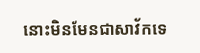នោះមិនមែនជាសាវ័កទេ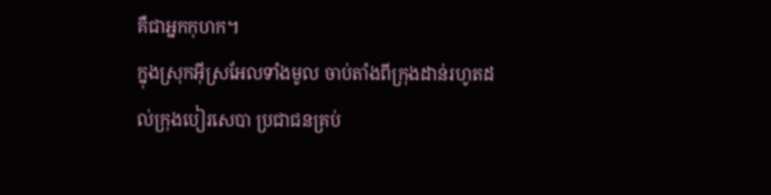គឺជាអ្នកកុហក។
ក្នុងស្រុកអ៊ីស្រអែលទាំងមូល ចាប់តាំងពីក្រុងដាន់រហូតដល់ក្រុងបៀរសេបា ប្រជាជនគ្រប់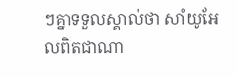ៗគ្នាទទួលស្គាល់ថា សាំយូអែលពិតជាណា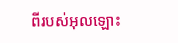ពីរបស់អុលឡោះ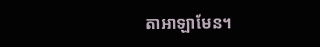តាអាឡាមែន។